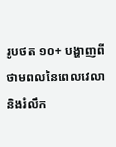រូបថត ១០+ បង្ហាញពីថាមពលនៃពេលវេលា និងរំលឹក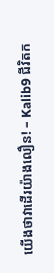យើងថាវាដើរយ៉ាងលឿន! – Kalib9 ជីវិតក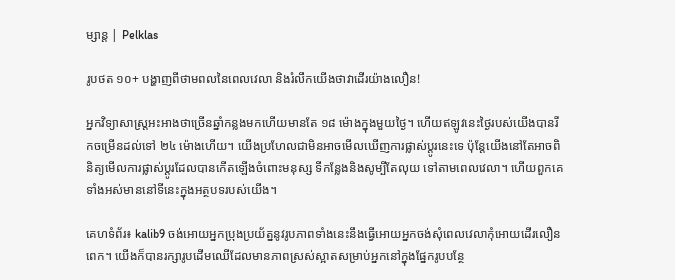ម្សាន្ត | Pelklas

រូបថត ១០+ បង្ហាញពីថាមពលនៃពេលវេលា និងរំលឹកយើងថាវាដើរយ៉ាងលឿន!

អ្នកវិទ្យាសាស្ត្រអះអាងថាច្រើនឆ្នាំកន្លងមកហើយមានតែ ១៨ ម៉ោងក្នុងមួយថ្ងៃ។ ហើយឥឡូវនេះថ្ងៃរបស់យើងបានរីកចម្រើនដល់ទៅ ២៤ ម៉ោងហើយ។ យើងប្រហែលជាមិនអាចមើលឃើញការផ្លាស់ប្តូរនេះទេ ប៉ុន្តែយើងនៅតែអាចពិនិត្យមើលការផ្លាស់ប្តូរដែលបានកើតឡើងចំពោះមនុស្ស ទីកន្លែងនិងសូម្បីតែលុយ ទៅតាមពេលវេលា។ ហើយពួកគេទាំងអស់មាននៅទីនេះក្នុងអត្ថបទរបស់យើង។

គេហទំព័រ៖ kalib9 ចង់អោយអ្នកប្រុងប្រយ័ត្ននូវរូបភាពទាំងនេះនឹងធ្វើអោយអ្នកចង់សុំពេលវេលាកុំអោយដើរលឿនពេក។ យើងក៏បានរក្សារូបដើមឈើដែលមានភាពស្រស់ស្អាតសម្រាប់អ្នកនៅក្នុងផ្នែករូបបន្ថែ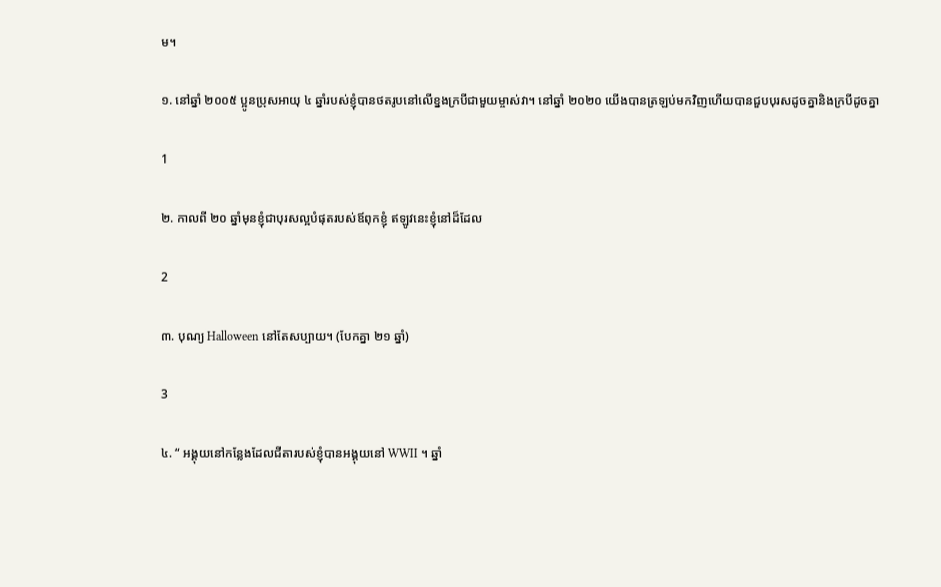ម។

១. នៅឆ្នាំ ២០០៥ ប្អូនប្រុសអាយុ ៤ ឆ្នាំរបស់ខ្ញុំបានថតរូបនៅលើខ្នងក្របីជាមួយម្ចាស់វា។ នៅឆ្នាំ ២០២០ យើងបានត្រឡប់មកវិញហើយបានជួបបុរសដូចគ្នានិងក្របីដូចគ្នា

1

២. កាលពី ២០ ឆ្នាំមុនខ្ញុំជាបុរសល្អបំផុតរបស់ឪពុកខ្ញុំ ឥឡូវនេះខ្ញុំនៅដ៏ដែល

2

៣. បុណ្យ Halloween នៅតែសប្បាយ។ (បែកគ្នា ២១ ឆ្នាំ)

3

៤. “ អង្គុយនៅកន្លែងដែលជីតារបស់ខ្ញុំបានអង្គុយនៅ WWII ។ ឆ្នាំ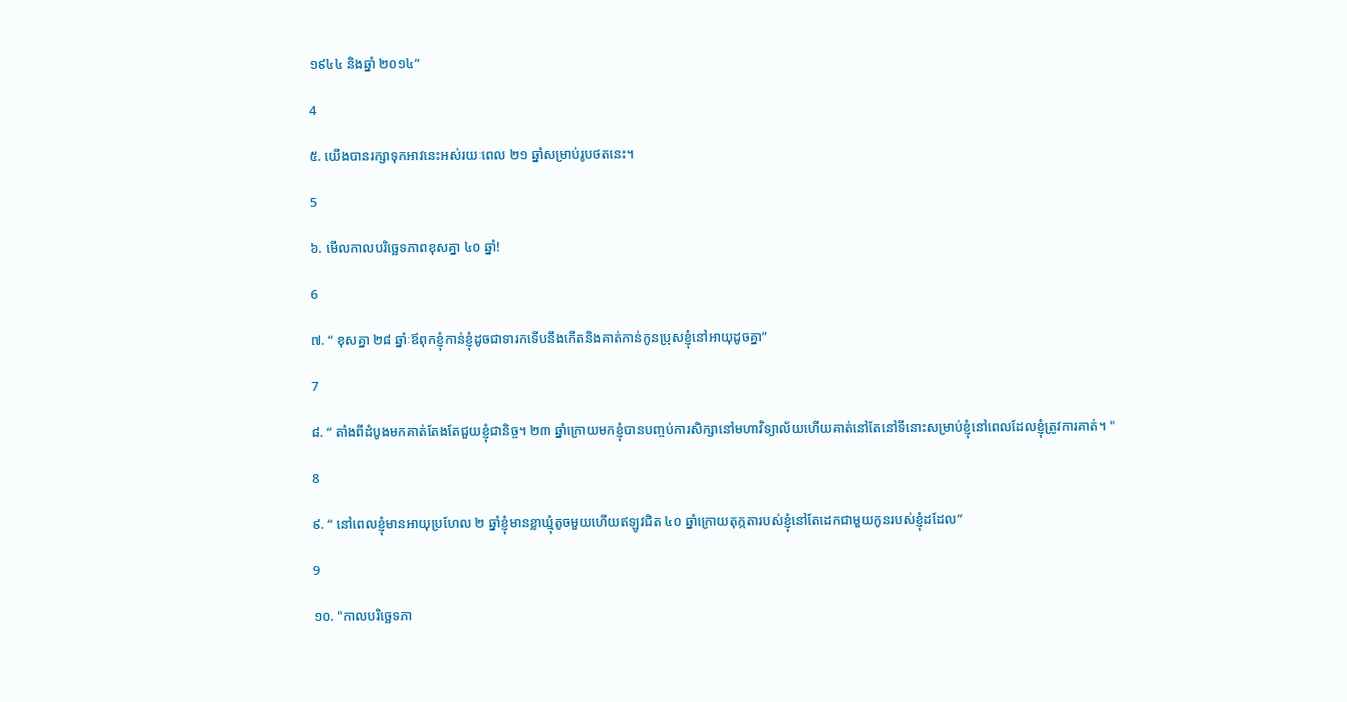១៩៤៤ និងឆ្នាំ ២០១៤”

4

៥. យើងបានរក្សាទុកអាវនេះអស់រយៈពេល ២១ ឆ្នាំសម្រាប់រូបថតនេះ។

5

៦. មើលកាលបរិច្ឆេទភាពខុសគ្នា ៤០ ឆ្នាំ!

6

៧. “ ខុសគ្នា ២៨ ឆ្នាំៈឪពុកខ្ញុំកាន់ខ្ញុំដូចជាទារកទើបនឹងកើតនិងគាត់កាន់កូនប្រុសខ្ញុំនៅអាយុដូចគ្នា”

7

៨. “ តាំងពីដំបូងមកគាត់តែងតែជួយខ្ញុំជានិច្ច។ ២៣ ឆ្នាំក្រោយមកខ្ញុំបានបញ្ចប់ការសិក្សានៅមហាវិទ្យាល័យហើយគាត់នៅតែនៅទីនោះសម្រាប់ខ្ញុំនៅពេលដែលខ្ញុំត្រូវការគាត់។ "

8

៩. “ នៅពេលខ្ញុំមានអាយុប្រហែល ២ ឆ្នាំខ្ញុំមានខ្លាឃ្មុំតូចមួយហើយឥឡូវជិត ៤០ ឆ្នាំក្រោយតុក្កតារបស់ខ្ញុំនៅតែដេកជាមួយកូនរបស់ខ្ញុំដដែល”

9

១០. "កាលបរិច្ឆេទភា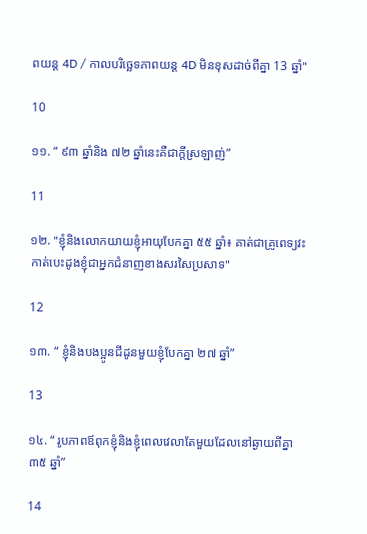ពយន្ត 4D / កាលបរិច្ឆេទភាពយន្ត 4D មិនខុសដាច់ពីគ្នា 13 ឆ្នាំ"

10

១១. “ ៩៣ ឆ្នាំនិង ៧២ ឆ្នាំនេះគឺជាក្តីស្រឡាញ់”

11

១២. "ខ្ញុំនិងលោកយាយខ្ញុំអាយុបែកគ្នា ៥៥ ឆ្នាំ៖ គាត់ជាគ្រូពេទ្យវះកាត់បេះដូងខ្ញុំជាអ្នកជំនាញខាងសរសៃប្រសាទ"

12

១៣. “ ខ្ញុំនិងបងប្អូនជីដូនមួយខ្ញុំបែកគ្នា ២៧ ឆ្នាំ”

13

១៤. “ រូបភាពឪពុកខ្ញុំនិងខ្ញុំពេលវេលាតែមួយដែលនៅឆ្ងាយពីគ្នា ៣៥ ឆ្នាំ”

14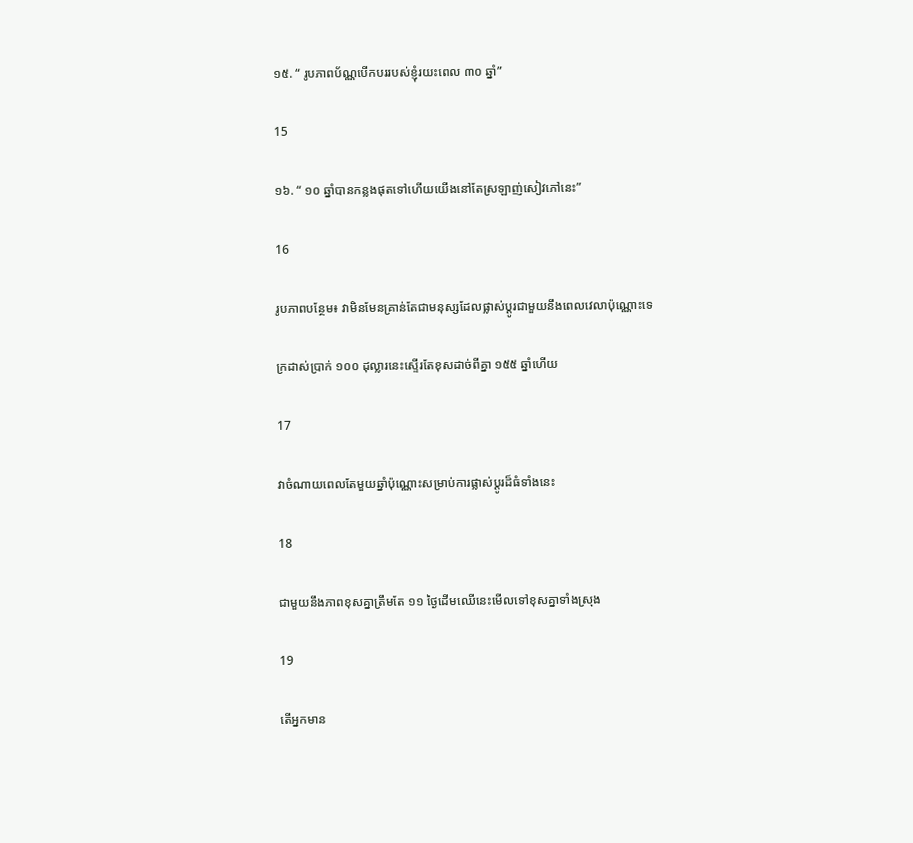១៥. “ រូបភាពប័ណ្ណបើកបររបស់ខ្ញុំរយះពេល ៣០ ឆ្នាំ”

15

១៦. “ ១០ ឆ្នាំបានកន្លងផុតទៅហើយយើងនៅតែស្រឡាញ់សៀវភៅនេះ”

16

រូបភាពបន្ថែម៖ វាមិនមែនគ្រាន់តែជាមនុស្សដែលផ្លាស់ប្តូរជាមួយនឹងពេលវេលាប៉ុណ្ណោះទេ

ក្រដាស់ប្រាក់ ១០០ ដុល្លារនេះស្ទើរតែខុសដាច់ពីគ្នា ១៥៥ ឆ្នាំហើយ

17

វាចំណាយពេលតែមួយឆ្នាំប៉ុណ្ណោះសម្រាប់ការផ្លាស់ប្តូរដ៏ធំទាំងនេះ

18

ជាមួយនឹងភាពខុសគ្នាត្រឹមតែ ១១ ថ្ងៃដើមឈើនេះមើលទៅខុសគ្នាទាំងស្រុង

19

តើអ្នកមាន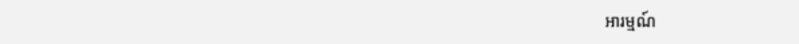អារម្មណ៍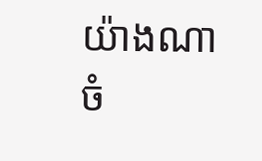យ៉ាងណាចំ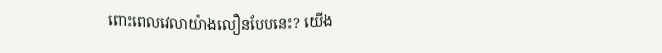ពោះពេលវេលាយ៉ាងលឿនបែបនេះ? យើង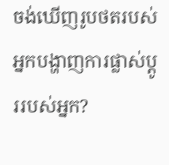ចង់ឃើញរូបថតរបស់អ្នកបង្ហាញការផ្លាស់ប្តូររបស់អ្នក?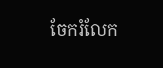ចែករំលែក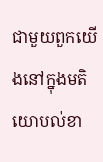ជាមួយពួកយើងនៅក្នុងមតិយោបល់ខា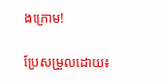ងក្រោម!

ប្រែសម្រួលដោយ៖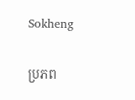Sokheng

ប្រភព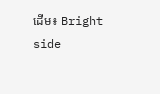ដើម៖ Bright side